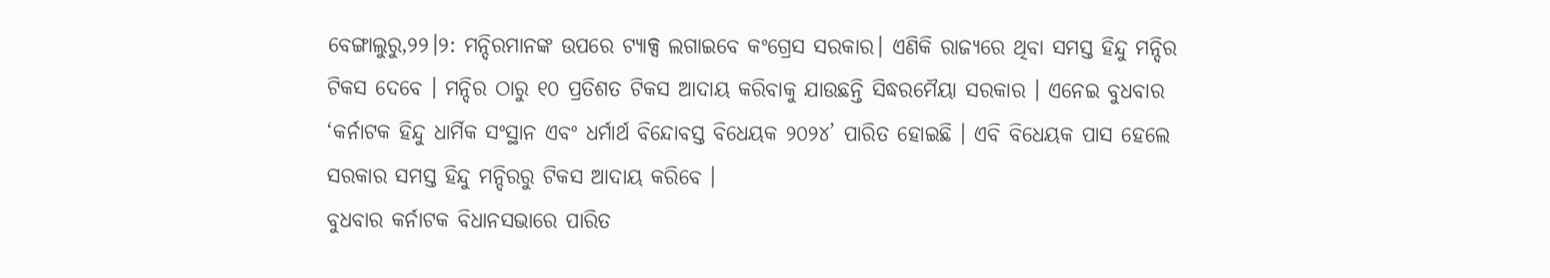ବେଙ୍ଗାଲୁରୁ,୨୨।୨: ମନ୍ଦିରମାନଙ୍କ ଉପରେ ଟ୍ୟାକ୍ସ ଲଗାଇବେ କଂଗ୍ରେସ ସରକାର। ଏଣିକି ରାଜ୍ୟରେ ଥିବା ସମସ୍ତ ହିନ୍ଦୁ ମନ୍ଦିର ଟିକସ ଦେବେ । ମନ୍ଦିର ଠାରୁ ୧୦ ପ୍ରତିଶତ ଟିକସ ଆଦାୟ କରିବାକୁ ଯାଉଛନ୍ତି ସିଦ୍ଧରମୈୟା ସରକାର । ଏନେଇ ବୁଧବାର ‘କର୍ନାଟକ ହିନ୍ଦୁ ଧାର୍ମିକ ସଂସ୍ଥାନ ଏବଂ ଧର୍ମାର୍ଥ ବିନ୍ଦୋବସ୍ତ ବିଧେୟକ ୨୦୨୪’ ପାରିତ ହୋଇଛି । ଏବି ବିଧେୟକ ପାସ ହେଲେ ସରକାର ସମସ୍ତ ହିନ୍ଦୁ ମନ୍ଦିରରୁ ଟିକସ ଆଦାୟ କରିବେ ।
ବୁଧବାର କର୍ନାଟକ ବିଧାନସଭାରେ ପାରିତ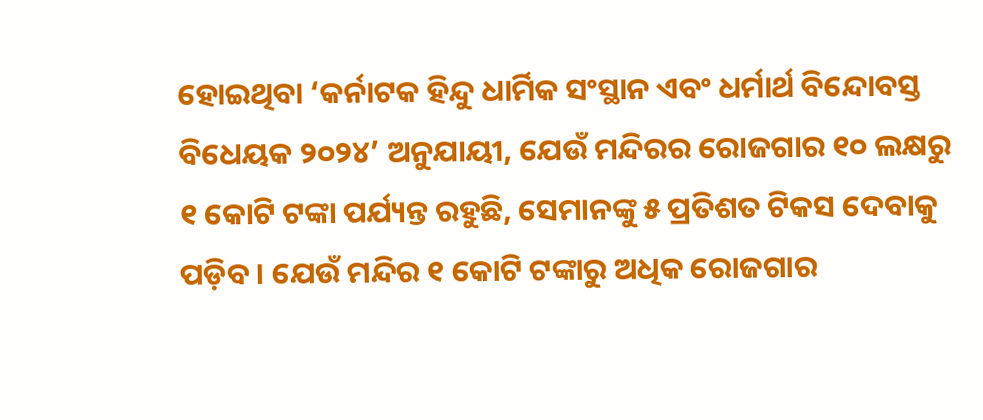ହୋଇଥିବା ‘କର୍ନାଟକ ହିନ୍ଦୁ ଧାର୍ମିକ ସଂସ୍ଥାନ ଏବଂ ଧର୍ମାର୍ଥ ବିନ୍ଦୋବସ୍ତ ବିଧେୟକ ୨୦୨୪’ ଅନୁଯାୟୀ, ଯେଉଁ ମନ୍ଦିରର ରୋଜଗାର ୧୦ ଲକ୍ଷରୁ ୧ କୋଟି ଟଙ୍କା ପର୍ଯ୍ୟନ୍ତ ରହୁଛି, ସେମାନଙ୍କୁ ୫ ପ୍ରତିଶତ ଟିକସ ଦେବାକୁ ପଡ଼ିବ । ଯେଉଁ ମନ୍ଦିର ୧ କୋଟି ଟଙ୍କାରୁ ଅଧିକ ରୋଜଗାର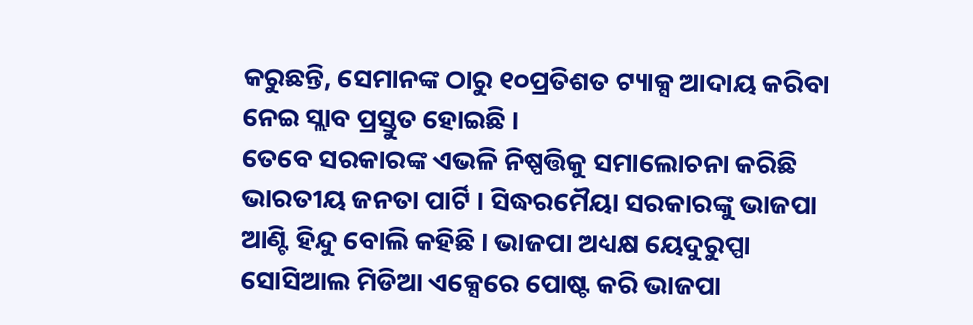କରୁଛନ୍ତି, ସେମାନଙ୍କ ଠାରୁ ୧୦ପ୍ରତିଶତ ଟ୍ୟାକ୍ସ ଆଦାୟ କରିବା ନେଇ ସ୍ଲାବ ପ୍ରସ୍ତୁତ ହୋଇଛି ।
ତେବେ ସରକାରଙ୍କ ଏଭଳି ନିଷ୍ପତ୍ତିକୁ ସମାଲୋଚନା କରିଛି ଭାରତୀୟ ଜନତା ପାର୍ଟି । ସିଦ୍ଧରମୈୟା ସରକାରଙ୍କୁ ଭାଜପା ଆଣ୍ଟି ହିନ୍ଦୁ ବୋଲି କହିଛି । ଭାଜପା ଅଧ୍ୟକ୍ଷ ୟେଦୁରୁପ୍ପା ସୋସିଆଲ ମିଡିଆ ଏକ୍ସେରେ ପୋଷ୍ଟ କରି ଭାଜପା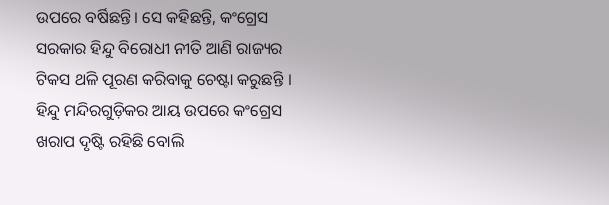ଉପରେ ବର୍ଷିଛନ୍ତି। ସେ କହିଛନ୍ତି, କଂଗ୍ରେସ ସରକାର ହିନ୍ଦୁ ବିରୋଧୀ ନୀତି ଆଣି ରାଜ୍ୟର ଟିକସ ଥଳି ପୂରଣ କରିବାକୁ ଚେଷ୍ଟା କରୁଛନ୍ତି । ହିନ୍ଦୁ ମନ୍ଦିରଗୁଡ଼ିକର ଆୟ ଉପରେ କଂଗ୍ରେସ ଖରାପ ଦୃଷ୍ଟି ରହିଛି ବୋଲି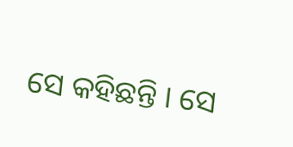ସେ କହିଛନ୍ତି । ସେ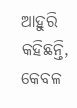ଆହୁରି କହିଛନ୍ତି, କେବଳ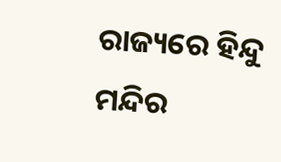ରାଜ୍ୟରେ ହିନ୍ଦୁ ମନ୍ଦିର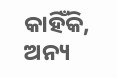କାହିଁକି, ଅନ୍ୟ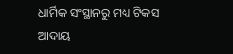ଧାର୍ମିକ ସଂସ୍ଥାନରୁ ମଧ୍ୟ ଟିକସ ଆଦାୟ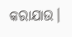କରାଯାଉ।